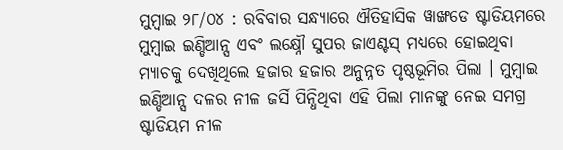ମୁମ୍ବାଇ ୨୮/୦୪ : ରବିବାର ସନ୍ଧ୍ୟାରେ ଐତିହାସିକ ୱାଙ୍ଖଡେ ଷ୍ଟାଡିୟମରେ ମୁମ୍ବାଇ ଇଣ୍ଡିଆନ୍ସ ଏବଂ ଲକ୍ଷ୍ନୌ ସୁପର ଜାଏଣ୍ଟସ୍ ମଧ୍ୟରେ ହୋଇଥିବା ମ୍ୟାଚକୁ ଦେଖିଥିଲେ ହଜାର ହଜାର ଅନୁନ୍ନତ ପୃଷ୍ଠଭୂମିର ପିଲା । ମୁମ୍ବାଇ ଇଣ୍ଡିଆନ୍ସ ଦଳର ନୀଳ ଜର୍ସି ପିନ୍ଧିଥିବା ଏହି ପିଲା ମାନଙ୍କୁ ନେଇ ସମଗ୍ର ଷ୍ଟାଡିୟମ ନୀଳ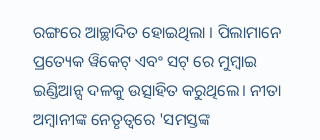ରଙ୍ଗରେ ଆଚ୍ଛାଦିତ ହୋଇଥିଲା । ପିଲାମାନେ ପ୍ରତ୍ୟେକ ୱିକେଟ୍ ଏବଂ ସଟ୍ ରେ ମୁମ୍ବାଇ ଇଣ୍ଡିଆନ୍ସ ଦଳକୁ ଉତ୍ସାହିତ କରୁଥିଲେ। ନୀତା ଅମ୍ବାନୀଙ୍କ ନେତୃତ୍ୱରେ 'ସମସ୍ତଙ୍କ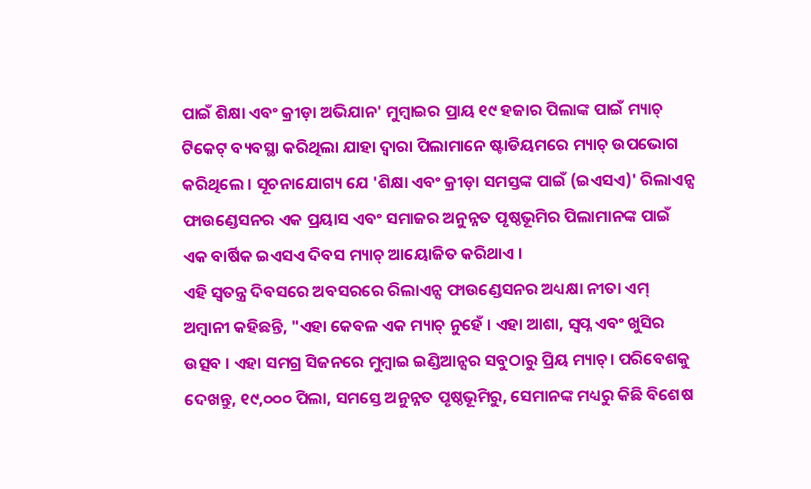ପାଇଁ ଶିକ୍ଷା ଏବଂ କ୍ରୀଡ଼ା ଅଭିଯାନ' ମୁମ୍ବାଇର ପ୍ରାୟ ୧୯ ହଜାର ପିଲାଙ୍କ ପାଇଁ ମ୍ୟାଚ୍ ଟିକେଟ୍ ବ୍ୟବସ୍ଥା କରିଥିଲା ଯାହା ଦ୍ୱାରା ପିଲାମାନେ ଷ୍ଟାଡିୟମରେ ମ୍ୟାଚ୍ ଉପଭୋଗ କରିଥିଲେ । ସୂଚନାଯୋଗ୍ୟ ଯେ 'ଶିକ୍ଷା ଏବଂ କ୍ରୀଡ଼ା ସମସ୍ତଙ୍କ ପାଇଁ (ଇଏସଏ)' ରିଲାଏନ୍ସ ଫାଉଣ୍ଡେସନର ଏକ ପ୍ରୟାସ ଏବଂ ସମାଜର ଅନୁନ୍ନତ ପୃଷ୍ଠଭୂମିର ପିଲାମାନଙ୍କ ପାଇଁ ଏକ ବାର୍ଷିକ ଇଏସଏ ଦିବସ ମ୍ୟାଚ୍ ଆୟୋଜିତ କରିଥାଏ ।
ଏହି ସ୍ୱତନ୍ତ୍ର ଦିବସରେ ଅବସରରେ ରିଲାଏନ୍ସ ଫାଉଣ୍ଡେସନର ଅଧ୍ୟକ୍ଷା ନୀତା ଏମ୍ ଅମ୍ବାନୀ କହିଛନ୍ତି, "ଏହା କେବଳ ଏକ ମ୍ୟାଚ୍ ନୁହେଁ । ଏହା ଆଶା, ସ୍ୱପ୍ନ ଏବଂ ଖୁସିର ଉତ୍ସବ । ଏହା ସମଗ୍ର ସିଜନରେ ମୁମ୍ବାଇ ଇଣ୍ଡିଆନ୍ସର ସବୁଠାରୁ ପ୍ରିୟ ମ୍ୟାଚ୍। ପରିବେଶକୁ ଦେଖନ୍ତୁ, ୧୯,୦୦୦ ପିଲା, ସମସ୍ତେ ଅନୁନ୍ନତ ପୃଷ୍ଠଭୂମିରୁ, ସେମାନଙ୍କ ମଧ୍ୟରୁ କିଛି ବିଶେଷ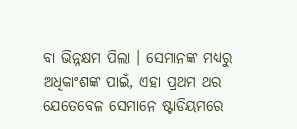ବା ଭିନ୍ନକ୍ଷମ ପିଲା । ସେମାନଙ୍କ ମଧ୍ୟରୁ ଅଧିକାଂଶଙ୍କ ପାଇଁ, ଏହା ପ୍ରଥମ ଥର ଯେତେବେଳ ସେମାନେ ଷ୍ଟାଡିୟମରେ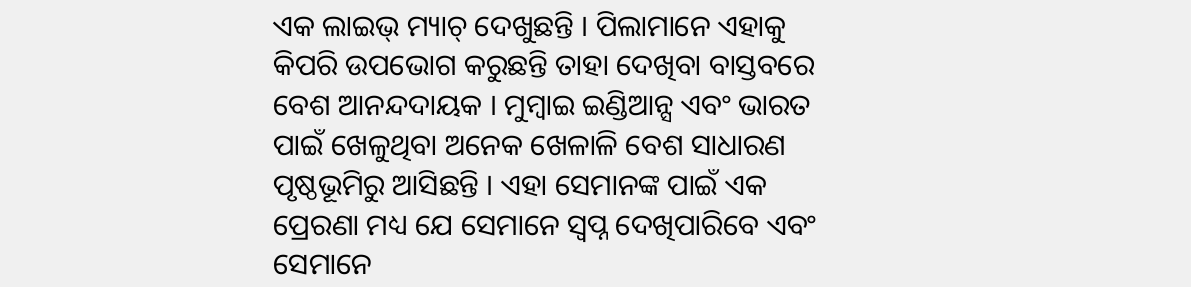ଏକ ଲାଇଭ୍ ମ୍ୟାଚ୍ ଦେଖୁଛନ୍ତି । ପିଲାମାନେ ଏହାକୁ କିପରି ଉପଭୋଗ କରୁଛନ୍ତି ତାହା ଦେଖିବା ବାସ୍ତବରେ ବେଶ ଆନନ୍ଦଦାୟକ । ମୁମ୍ବାଇ ଇଣ୍ଡିଆନ୍ସ ଏବଂ ଭାରତ ପାଇଁ ଖେଳୁଥିବା ଅନେକ ଖେଳାଳି ବେଶ ସାଧାରଣ ପୃଷ୍ଠଭୂମିରୁ ଆସିଛନ୍ତି । ଏହା ସେମାନଙ୍କ ପାଇଁ ଏକ ପ୍ରେରଣା ମଧ୍ୟ ଯେ ସେମାନେ ସ୍ୱପ୍ନ ଦେଖିପାରିବେ ଏବଂ ସେମାନେ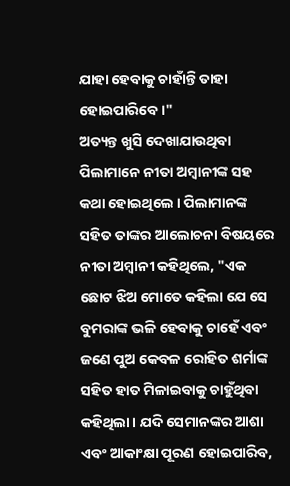ଯାହା ହେବାକୁ ଚାହାଁନ୍ତି ତାହା ହୋଇପାରିବେ ।"
ଅତ୍ୟନ୍ତ ଖୁସି ଦେଖାଯାଉଥିବା ପିଲାମାନେ ନୀତା ଅମ୍ବାନୀଙ୍କ ସହ କଥା ହୋଇଥିଲେ । ପିଲାମାନଙ୍କ ସହିତ ତାଙ୍କର ଆଲୋଚନା ବିଷୟରେ ନୀତା ଅମ୍ବାନୀ କହିଥିଲେ, "ଏକ ଛୋଟ ଝିଅ ମୋତେ କହିଲା ଯେ ସେ ବୁମରାଙ୍କ ଭଳି ହେବାକୁ ଚାହେଁ ଏବଂ ଜଣେ ପୁଅ କେବଳ ରୋହିତ ଶର୍ମାଙ୍କ ସହିତ ହାତ ମିଳାଇବାକୁ ଚାହୁଁଥିବା କହିଥିଲା । ଯଦି ସେମାନଙ୍କର ଆଶା ଏବଂ ଆକାଂକ୍ଷା ପୂରଣ ହୋଇପାରିବ,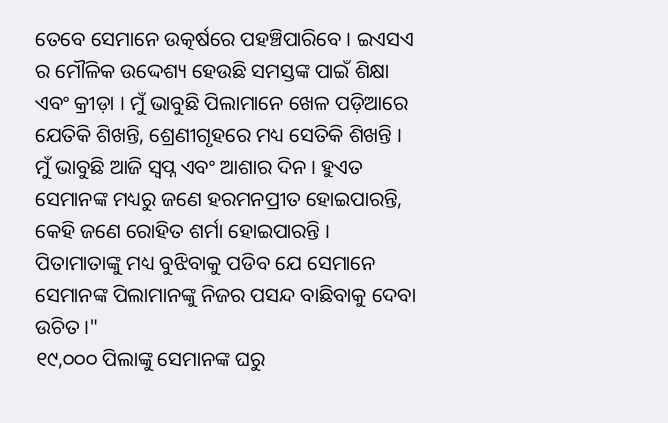ତେବେ ସେମାନେ ଉତ୍କର୍ଷରେ ପହଞ୍ଚିପାରିବେ । ଇଏସଏ ର ମୌଳିକ ଉଦ୍ଦେଶ୍ୟ ହେଉଛି ସମସ୍ତଙ୍କ ପାଇଁ ଶିକ୍ଷା ଏବଂ କ୍ରୀଡ଼ା । ମୁଁ ଭାବୁଛି ପିଲାମାନେ ଖେଳ ପଡ଼ିଆରେ ଯେତିକି ଶିଖନ୍ତି, ଶ୍ରେଣୀଗୃହରେ ମଧ୍ୟ ସେତିକି ଶିଖନ୍ତି । ମୁଁ ଭାବୁଛି ଆଜି ସ୍ୱପ୍ନ ଏବଂ ଆଶାର ଦିନ । ହୁଏତ ସେମାନଙ୍କ ମଧ୍ୟରୁ ଜଣେ ହରମନପ୍ରୀତ ହୋଇପାରନ୍ତି, କେହି ଜଣେ ରୋହିତ ଶର୍ମା ହୋଇପାରନ୍ତି । ପିତାମାତାଙ୍କୁ ମଧ୍ୟ ବୁଝିବାକୁ ପଡିବ ଯେ ସେମାନେ ସେମାନଙ୍କ ପିଲାମାନଙ୍କୁ ନିଜର ପସନ୍ଦ ବାଛିବାକୁ ଦେବା ଉଚିତ ।"
୧୯,୦୦୦ ପିଲାଙ୍କୁ ସେମାନଙ୍କ ଘରୁ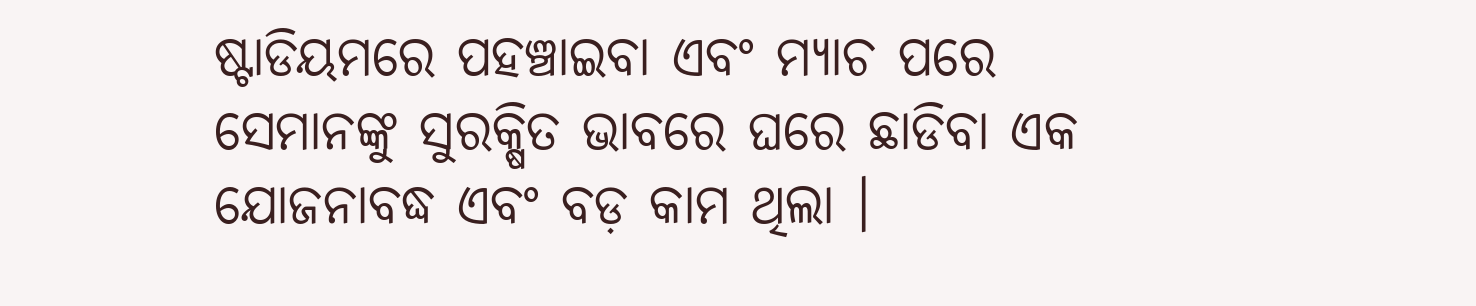ଷ୍ଟାଡିୟମରେ ପହଞ୍ଚାଇବା ଏବଂ ମ୍ୟାଚ ପରେ ସେମାନଙ୍କୁ ସୁରକ୍ଷିତ ଭାବରେ ଘରେ ଛାଡିବା ଏକ ଯୋଜନାବଦ୍ଧ ଏବଂ ବଡ଼ କାମ ଥିଲା ।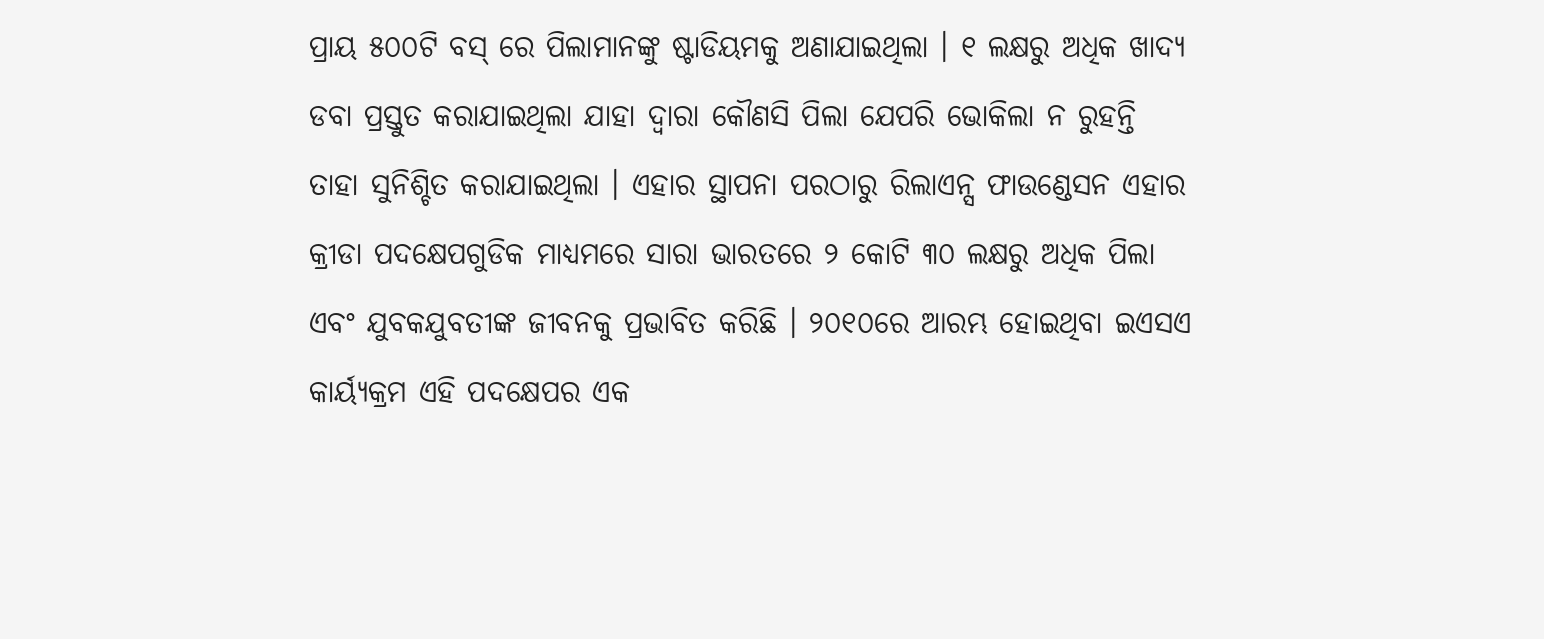ପ୍ରାୟ ୫୦୦ଟି ବସ୍ ରେ ପିଲାମାନଙ୍କୁ ଷ୍ଟାଡିୟମକୁ ଅଣାଯାଇଥିଲା । ୧ ଲକ୍ଷରୁ ଅଧିକ ଖାଦ୍ୟ ଡବା ପ୍ରସ୍ତୁତ କରାଯାଇଥିଲା ଯାହା ଦ୍ୱାରା କୌଣସି ପିଲା ଯେପରି ଭୋକିଲା ନ ରୁହନ୍ତି ତାହା ସୁନିଶ୍ଚିତ କରାଯାଇଥିଲା । ଏହାର ସ୍ଥାପନା ପରଠାରୁ ରିଲାଏନ୍ସ ଫାଉଣ୍ଡେସନ ଏହାର କ୍ରୀଡା ପଦକ୍ଷେପଗୁଡିକ ମାଧ୍ୟମରେ ସାରା ଭାରତରେ ୨ କୋଟି ୩୦ ଲକ୍ଷରୁ ଅଧିକ ପିଲା ଏବଂ ଯୁବକଯୁବତୀଙ୍କ ଜୀବନକୁ ପ୍ରଭାବିତ କରିଛି । ୨୦୧୦ରେ ଆରମ୍ଭ ହୋଇଥିବା ଇଏସଏ କାର୍ୟ୍ୟକ୍ରମ ଏହି ପଦକ୍ଷେପର ଏକ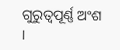ଗୁରୁତ୍ୱପୂର୍ଣ୍ଣ ଅଂଶ ।